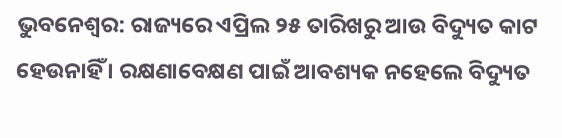ଭୁବନେଶ୍ବର: ରାଜ୍ୟରେ ଏପ୍ରିଲ ୨୫ ତାରିଖରୁ ଆଉ ବିଦ୍ୟୁତ କାଟ ହେଉନାହିଁ । ରକ୍ଷଣାବେକ୍ଷଣ ପାଇଁ ଆବଶ୍ୟକ ନହେଲେ ବିଦ୍ୟୁତ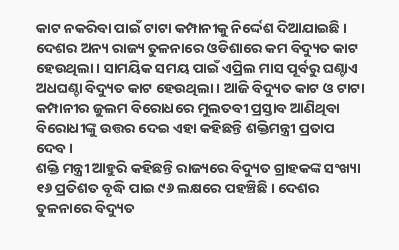କାଟ ନକରିବା ପାଇଁ ଟାଟା କମ୍ପାନୀକୁ ନିର୍ଦ୍ଦେଶ ଦିଆଯାଇଛି । ଦେଶର ଅନ୍ୟ ରାଜ୍ୟ ତୁଳନାରେ ଓଡିଶାରେ କମ ବିଦ୍ୟୁତ କାଟ ହେଉଥିଲା । ସାମୟିକ ସମୟ ପାଇଁ ଏପ୍ରିଲ ମାସ ପୂର୍ବରୁ ଘଣ୍ଚାଏ ଅଧଘଣ୍ଚା ବିଦ୍ୟୁତ କାଟ ହେଉଥିଲା । ଆଜି ବିଦ୍ୟୁତ କାଟ ଓ ଟାଟା କମ୍ପାନୀର ଜୁଲମ ବିରୋଧରେ ମୁଲତବୀ ପ୍ରସ୍ତାବ ଆଣିଥିବା ବିରୋଧୀଙ୍କୁ ଉତ୍ତର ଦେଇ ଏହା କହିଛନ୍ତି ଶକ୍ତିମନ୍ତ୍ରୀ ପ୍ରତାପ ଦେବ ।
ଶକ୍ତି ମନ୍ତ୍ରୀ ଆହୁରି କହିଛନ୍ତି ରାଜ୍ୟରେ ବିଦ୍ୟୁତ ଗ୍ରାହକଙ୍କ ସଂଖ୍ୟା ୧୬ ପ୍ରତିଶତ ବୃଦ୍ଧି ପାଇ ୯୬ ଲକ୍ଷରେ ପହଞ୍ଚିଛି । ଦେଶର ତୁଳନାରେ ବିଦ୍ୟୁତ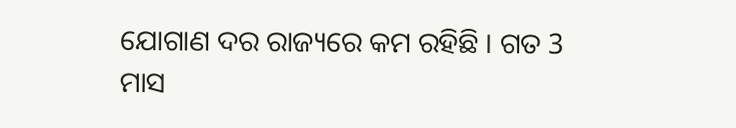ଯୋଗାଣ ଦର ରାଜ୍ୟରେ କମ ରହିଛି । ଗତ 3 ମାସ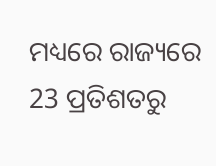ମଧ୍ୟରେ ରାଜ୍ୟରେ 23 ପ୍ରତିଶତରୁ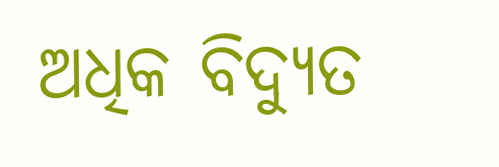ଅଧିକ ବିଦ୍ୟୁତ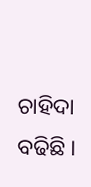ଚାହିଦା ବଢିଛି ।